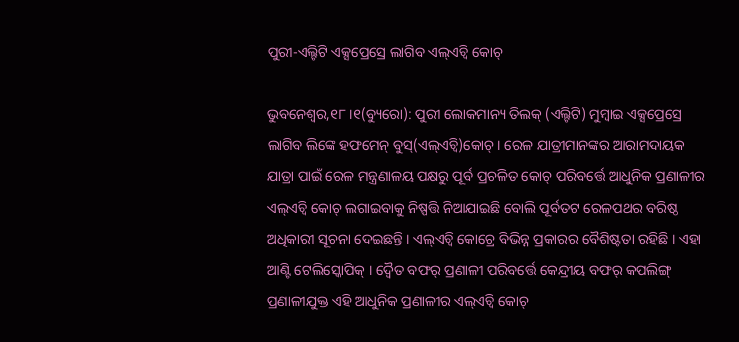ପୁରୀ-ଏଲ୍ଟିଟି ଏକ୍ସପ୍ରେସ୍ରେ ଲାଗିବ ଏଲ୍ଏଚ୍ବି କୋଚ୍

ଭୁବନେଶ୍ୱର,୧୮ ।୧(ବ୍ୟୁରୋ): ପୁରୀ ଲୋକମାନ୍ୟ ତିଲକ୍ (ଏଲ୍ଟିଟି) ମୁମ୍ବାଇ ଏକ୍ସପ୍ରେସ୍ରେ ଲାଗିବ ଲିଙ୍କେ ହଫମେନ୍ ବୁସ୍(ଏଲ୍ଏଚ୍ବି)କୋଚ୍ । ରେଳ ଯାତ୍ରୀମାନଙ୍କର ଆରାମଦାୟକ ଯାତ୍ରା ପାଇଁ ରେଳ ମନ୍ତ୍ରଣାଳୟ ପକ୍ଷରୁ ପୂର୍ବ ପ୍ରଚଳିତ କୋଚ୍ ପରିବର୍ତ୍ତେ ଆଧୁନିକ ପ୍ରଣାଳୀର ଏଲ୍ଏଚ୍ବି କୋଚ୍ ଲଗାଇବାକୁ ନିଷ୍ପତ୍ତି ନିଆଯାଇଛି ବୋଲି ପୂର୍ବତଟ ରେଳପଥର ବରିଷ୍ଠ ଅଧିକାରୀ ସୂଚନା ଦେଇଛନ୍ତି । ଏଲ୍ଏଚ୍ବି କୋଚ୍ରେ ବିଭିନ୍ନ ପ୍ରକାରର ବୈଶିଷ୍ଟତା ରହିଛି । ଏହା ଆଣ୍ଟି ଟେଲିସ୍କୋପିକ୍ । ଦ୍ୱୈତ ବଫର୍ ପ୍ରଣାଳୀ ପରିବର୍ତ୍ତେ କେନ୍ଦ୍ରୀୟ ବଫର୍ କପଲିଙ୍ଗ୍ ପ୍ରଣାଳୀଯୁକ୍ତ ଏହି ଆଧୁନିକ ପ୍ରଣାଳୀର ଏଲ୍ଏଚ୍ବି କୋଚ୍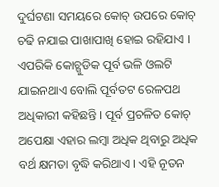ଦୁର୍ଘଟଣା ସମୟରେ କୋଚ୍ ଉପରେ କୋଚ୍ ଚଢି ନଯାଇ ପାଖାପାଖି ହୋଇ ରହିଯାଏ । ଏପରିକି କୋଚ୍ଗୁଡିକ ପୂର୍ବ ଭଳି ଓଲଟି ଯାଇନଥାଏ ବୋଲି ପୂର୍ବତଟ ରେଳପଥ ଅଧିକାରୀ କହିଛନ୍ତି । ପୂର୍ବ ପ୍ରଚଳିତ କୋଚ୍ ଅପେକ୍ଷା ଏହାର ଲମ୍ବା ଅଧିକ ଥିବାରୁ ଅଧିକ ବର୍ଥ କ୍ଷମତା ବୃଦ୍ଧି କରିଥାଏ । ଏହି ନୂତନ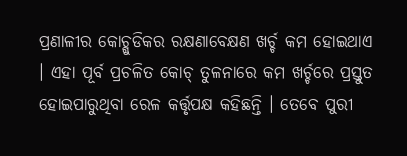ପ୍ରଣାଳୀର କୋଚ୍ଗୁଡିକର ରକ୍ଷଣାବେକ୍ଷଣ ଖର୍ଚ୍ଚ କମ ହୋଇଥାଏ । ଏହା ପୂର୍ବ ପ୍ରଚଳିତ କୋଚ୍ ତୁଳନାରେ କମ ଖର୍ଚ୍ଚରେ ପ୍ରସ୍ତୁତ ହୋଇପାରୁଥିବା ରେଳ କର୍ତ୍ତୃପକ୍ଷ କହିଛନ୍ତି । ତେବେ ପୁରୀ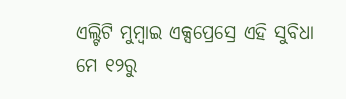ଏଲ୍ଟିଟି ମୁମ୍ବାଇ ଏକ୍ସପ୍ରେସ୍ରେ ଏହି ସୁବିଧା ମେ ୧୨ରୁ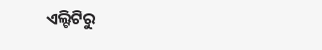ଏଲ୍ଟିଟିରୁ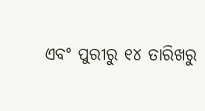ଏବଂ ପୁରୀରୁ ୧୪ ତାରିଖରୁ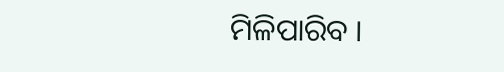ମିଳିପାରିବ ।